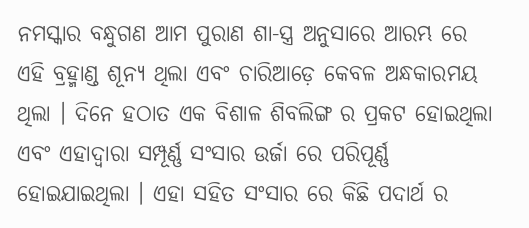ନମସ୍କାର ବନ୍ଧୁଗଣ ଆମ ପୁରାଣ ଶା-ସ୍ତ୍ର ଅନୁସାରେ ଆରମ୍ଭ ରେ ଏହି ବ୍ରହ୍ମାଣ୍ଡ ଶୂନ୍ୟ ଥିଲା ଏବଂ ଚାରିଆଡ଼େ କେବଳ ଅନ୍ଧକାରମୟ ଥିଲା । ଦିନେ ହଠାତ ଏକ ବିଶାଳ ଶିବଲିଙ୍ଗ ର ପ୍ରକଟ ହୋଇଥିଲା ଏବଂ ଏହାଦ୍ବାରା ସମ୍ପୂର୍ଣ୍ଣ ସଂସାର ଉର୍ଜା ରେ ପରିପୂର୍ଣ୍ଣ ହୋଇଯାଇଥିଲା । ଏହା ସହିତ ସଂସାର ରେ କିଛି ପଦାର୍ଥ ର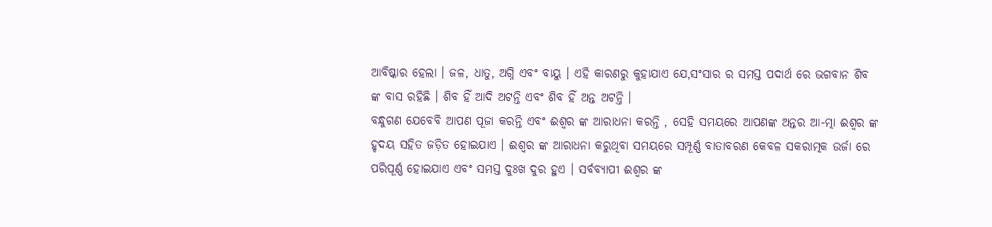ଆବିଷ୍କାର ହେଲା । ଜଳ, ଧାତୁ, ଅଗ୍ନି ଏବଂ ବାୟୁ । ଏହି କାରଣରୁ କୁହାଯାଏ ଯେ,ସଂସାର ର ସମସ୍ତ ପଦାର୍ଥ ରେ ଭଗବାନ ଶିବ ଙ୍କ ବାସ ରହିଛି । ଶିବ ହିଁ ଆଦି ଅଟନ୍ତି ଏବଂ ଶିବ ହିଁ ଅନ୍ତ ଅଟନ୍ତି ।
ବନ୍ଧୁଗଣ ଯେବେବି ଆପଣ ପୂଜା କରନ୍ତି ଏବଂ ଈଶ୍ୱର ଙ୍କ ଆରାଧନା କରନ୍ତି , ସେହି ସମୟରେ ଆପଣଙ୍କ ଅନ୍ତର ଆ-ତ୍ମା ଈଶ୍ୱର ଙ୍କ ହୃଦୟ ସହିତ ଜଡ଼ିତ ହୋଇଯାଏ । ଈଶ୍ୱର ଙ୍କ ଆରାଧନା କରୁଥିବା ସମୟରେ ସମ୍ପୂର୍ଣ୍ଣ ବାତାବରଣ କେବଳ ସକରାତ୍ମକ ଉର୍ଜା ରେ ପରିପୂର୍ଣ୍ଣ ହୋଇଯାଏ ଏବଂ ସମସ୍ତ ଦୁଃଖ ଦୁର ହୁଏ । ସର୍ବବ୍ୟାପୀ ଈଶ୍ୱର ଙ୍କ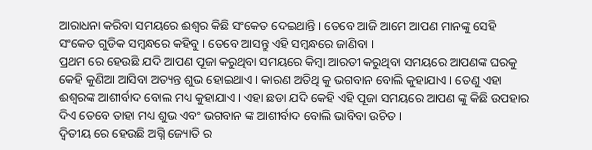ଆରାଧନା କରିବା ସମୟରେ ଈଶ୍ୱର କିଛି ସଂକେତ ଦେଇଥାନ୍ତି । ତେବେ ଆଜି ଆମେ ଆପଣ ମାନଙ୍କୁ ସେହି ସଂକେତ ଗୁଡିକ ସମ୍ବନ୍ଧରେ କହିବୁ । ତେବେ ଆସନ୍ତୁ ଏହି ସମ୍ବନ୍ଧରେ ଜାଣିବା ।
ପ୍ରଥମ ରେ ହେଉଛି ଯଦି ଆପଣ ପୂଜା କରୁଥିବା ସମୟରେ କିମ୍ବା ଆରତୀ କରୁଥିବା ସମୟରେ ଆପଣଙ୍କ ଘରକୁ କେହି କୁଣିଆ ଆସିବା ଅତ୍ୟନ୍ତ ଶୁଭ ହୋଇଥାଏ । କାରଣ ଅତିଥି କୁ ଭଗବାନ ବୋଲି କୁହାଯାଏ । ତେଣୁ ଏହା ଈଶ୍ୱରଙ୍କ ଆଶୀର୍ବାଦ ବୋଲ ମଧ୍ୟ କୁହାଯାଏ । ଏହା ଛଡା ଯଦି କେହି ଏହି ପୂଜା ସମୟରେ ଆପଣ ଙ୍କୁ କିଛି ଉପହାର ଦିଏ ତେବେ ତାହା ମଧ୍ୟ ଶୁଭ ଏବଂ ଭଗବାନ ଙ୍କ ଆଶୀର୍ବାଦ ବୋଲି ଭାବିବା ଉଚିତ ।
ଦ୍ଵିତୀୟ ରେ ହେଉଛି ଅଗ୍ନି ଜ୍ୟୋତି ର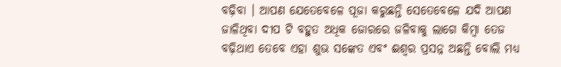ବଢ଼ିବା । ଆପଣ ଯେତେବେଳେ ପୂଜା କରୁଛନ୍ତି ସେତେବେଳେ ଯଦି ଆପଣ ଜାଳିଥିବା ଦୀପ ଟି ବହୁତ ଅଧିକ ଜୋରରେ ଜଳିବାକୁ ଲାଗେ କିମ୍ବା ତେଜ ବଢ଼ିଥାଏ ତେବେ ଏହା ଶୁଭ ସଙ୍କେତ ଏବଂ ଈଶ୍ୱର ପ୍ରସନ୍ନ ଅଛନ୍ତି ବୋଲି ମଧ୍ୟ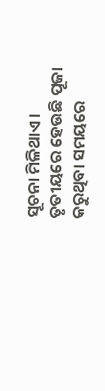ସୂଚନା ମିଳିଥାଏ ।
ତୃତୀୟରେ ହେଉଛି ପୂଜା କରୁଥିବା ସମୟରେ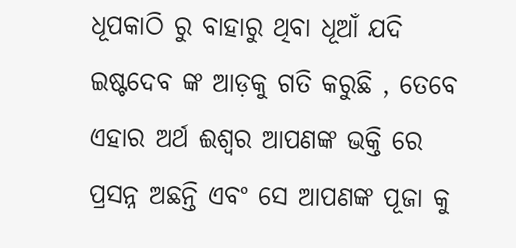ଧୂପକାଠି ରୁ ବାହାରୁ ଥିବା ଧୂଆଁ ଯଦି ଇଷ୍ଟଦେବ ଙ୍କ ଆଡ଼କୁ ଗତି କରୁଛି , ତେବେ ଏହାର ଅର୍ଥ ଈଶ୍ୱର ଆପଣଙ୍କ ଭକ୍ତି ରେ ପ୍ରସନ୍ନ ଅଛନ୍ତି ଏବଂ ସେ ଆପଣଙ୍କ ପୂଜା କୁ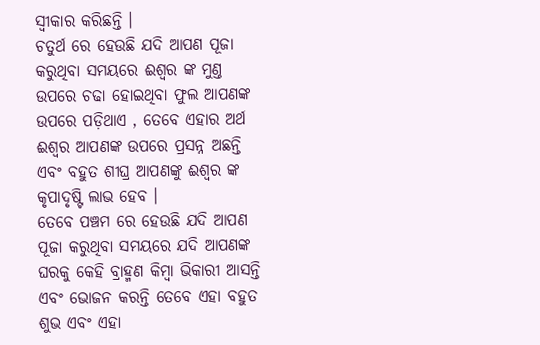ସ୍ୱୀକାର କରିଛନ୍ତି ।
ଚତୁର୍ଥ ରେ ହେଉଛି ଯଦି ଆପଣ ପୂଜା କରୁଥିବା ସମୟରେ ଈଶ୍ୱର ଙ୍କ ମୁଣ୍ତ ଉପରେ ଚଢା ହୋଇଥିବା ଫୁଲ ଆପଣଙ୍କ ଉପରେ ପଡ଼ିଥାଏ , ତେବେ ଏହାର ଅର୍ଥ ଈଶ୍ୱର ଆପଣଙ୍କ ଉପରେ ପ୍ରସନ୍ନ ଅଛନ୍ତି ଏବଂ ବହୁତ ଶୀଘ୍ର ଆପଣଙ୍କୁ ଈଶ୍ୱର ଙ୍କ କୃପାଦୃଷ୍ଟି ଲାଭ ହେବ ।
ତେବେ ପଞ୍ଚମ ରେ ହେଉଛି ଯଦି ଆପଣ ପୂଜା କରୁଥିବା ସମୟରେ ଯଦି ଆପଣଙ୍କ ଘରକୁ କେହି ବ୍ରାହ୍ମଣ କିମ୍ବା ଭିକାରୀ ଆସନ୍ତି ଏବଂ ଭୋଜନ କରନ୍ତି ତେବେ ଏହା ବହୁତ ଶୁଭ ଏବଂ ଏହା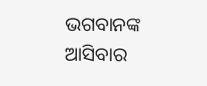ଭଗବାନଙ୍କ ଆସିବାର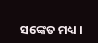ସଙ୍କେତ ମଧ୍ୟ ।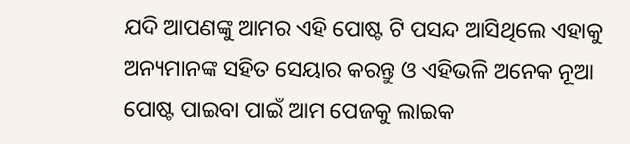ଯଦି ଆପଣଙ୍କୁ ଆମର ଏହି ପୋଷ୍ଟ ଟି ପସନ୍ଦ ଆସିଥିଲେ ଏହାକୁ ଅନ୍ୟମାନଙ୍କ ସହିତ ସେୟାର କରନ୍ତୁ ଓ ଏହିଭଳି ଅନେକ ନୂଆ ପୋଷ୍ଟ ପାଇବା ପାଇଁ ଆମ ପେଜକୁ ଲାଇକ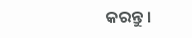କରନ୍ତୁ ।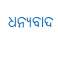ଧନ୍ୟବାଦ